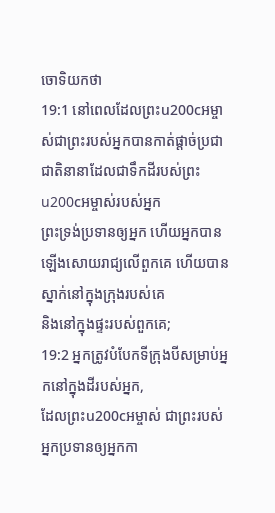ចោទិយកថា
19:1 នៅពេលដែលព្រះu200cអម្ចាស់ជាព្រះរបស់អ្នកបានកាត់ផ្តាច់ប្រជាជាតិនានាដែលជាទឹកដីរបស់ព្រះu200cអម្ចាស់របស់អ្នក
ព្រះទ្រង់ប្រទានឲ្យអ្នក ហើយអ្នកបានឡើងសោយរាជ្យលើពួកគេ ហើយបានស្នាក់នៅក្នុងក្រុងរបស់គេ
និងនៅក្នុងផ្ទះរបស់ពួកគេ;
19:2 អ្នកត្រូវបំបែកទីក្រុងបីសម្រាប់អ្នកនៅក្នុងដីរបស់អ្នក,
ដែលព្រះu200cអម្ចាស់ ជាព្រះរបស់អ្នកប្រទានឲ្យអ្នកកា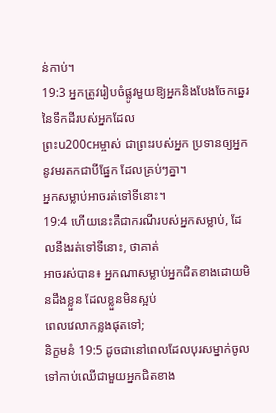ន់កាប់។
19:3 អ្នកត្រូវរៀបចំផ្លូវមួយឱ្យអ្នកនិងបែងចែកឆ្នេរនៃទឹកដីរបស់អ្នកដែល
ព្រះu200cអម្ចាស់ ជាព្រះរបស់អ្នក ប្រទានឲ្យអ្នកនូវមរតកជាបីផ្នែក ដែលគ្រប់ៗគ្នា។
អ្នកសម្លាប់អាចរត់ទៅទីនោះ។
19:4 ហើយនេះគឺជាករណីរបស់អ្នកសម្លាប់, ដែលនឹងរត់ទៅទីនោះ, ថាគាត់
អាចរស់បាន៖ អ្នកណាសម្លាប់អ្នកជិតខាងដោយមិនដឹងខ្លួន ដែលខ្លួនមិនស្អប់
ពេលវេលាកន្លងផុតទៅ;
និក្ខមនំ 19:5 ដូចជានៅពេលដែលបុរសម្នាក់ចូលទៅកាប់ឈើជាមួយអ្នកជិតខាង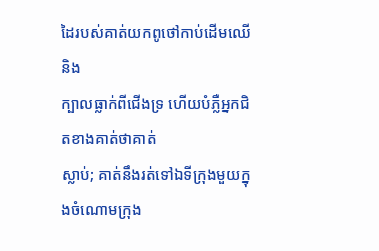ដៃរបស់គាត់យកពូថៅកាប់ដើមឈើ និង
ក្បាលធ្លាក់ពីជើងទ្រ ហើយបំភ្លឺអ្នកជិតខាងគាត់ថាគាត់
ស្លាប់; គាត់នឹងរត់ទៅឯទីក្រុងមួយក្នុងចំណោមក្រុង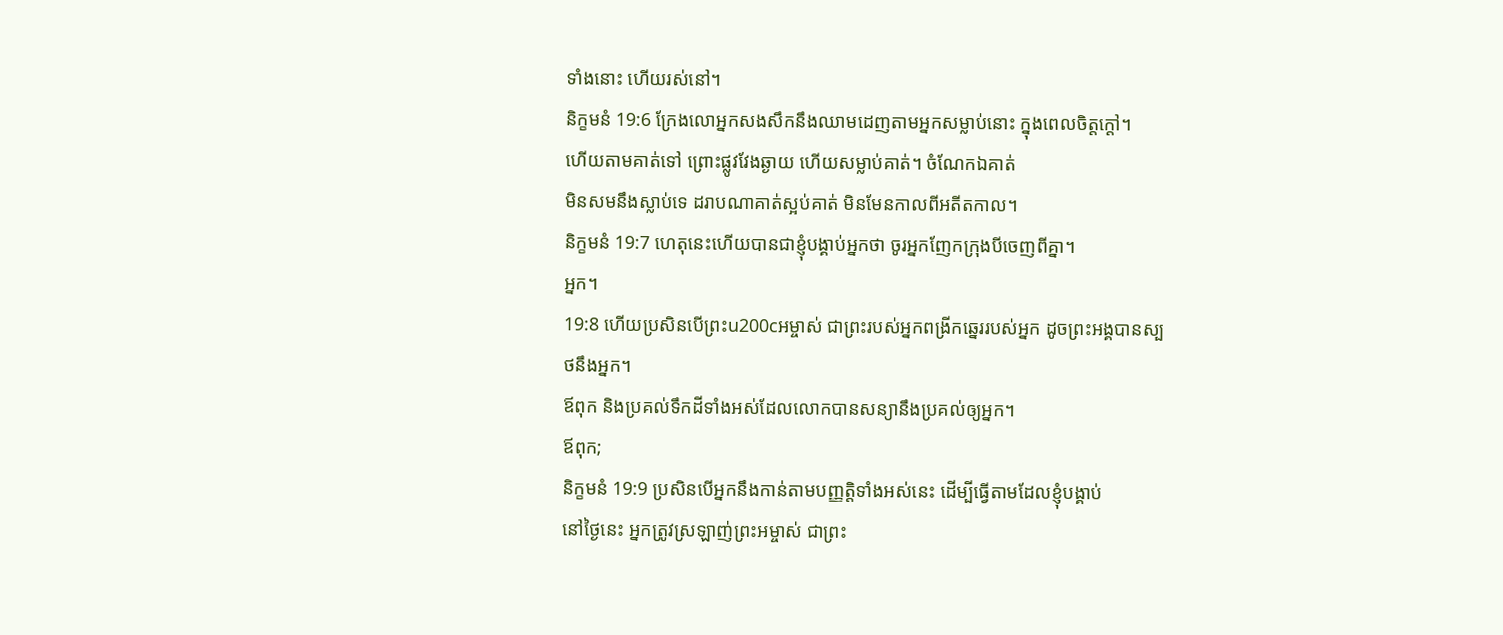ទាំងនោះ ហើយរស់នៅ។
និក្ខមនំ 19:6 ក្រែងលោអ្នកសងសឹកនឹងឈាមដេញតាមអ្នកសម្លាប់នោះ ក្នុងពេលចិត្តក្តៅ។
ហើយតាមគាត់ទៅ ព្រោះផ្លូវវែងឆ្ងាយ ហើយសម្លាប់គាត់។ ចំណែកឯគាត់
មិនសមនឹងស្លាប់ទេ ដរាបណាគាត់ស្អប់គាត់ មិនមែនកាលពីអតីតកាល។
និក្ខមនំ 19:7 ហេតុនេះហើយបានជាខ្ញុំបង្គាប់អ្នកថា ចូរអ្នកញែកក្រុងបីចេញពីគ្នា។
អ្នក។
19:8 ហើយប្រសិនបើព្រះu200cអម្ចាស់ ជាព្រះរបស់អ្នកពង្រីកឆ្នេររបស់អ្នក ដូចព្រះអង្គបានស្បថនឹងអ្នក។
ឪពុក និងប្រគល់ទឹកដីទាំងអស់ដែលលោកបានសន្យានឹងប្រគល់ឲ្យអ្នក។
ឪពុក;
និក្ខមនំ 19:9 ប្រសិនបើអ្នកនឹងកាន់តាមបញ្ញត្តិទាំងអស់នេះ ដើម្បីធ្វើតាមដែលខ្ញុំបង្គាប់
នៅថ្ងៃនេះ អ្នកត្រូវស្រឡាញ់ព្រះអម្ចាស់ ជាព្រះ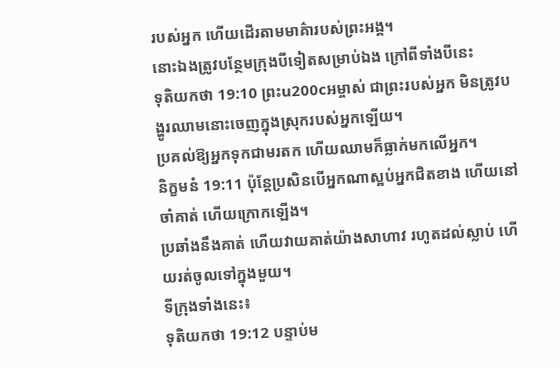របស់អ្នក ហើយដើរតាមមាគ៌ារបស់ព្រះអង្គ។
នោះឯងត្រូវបន្ថែមក្រុងបីទៀតសម្រាប់ឯង ក្រៅពីទាំងបីនេះ
ទុតិយកថា 19:10 ព្រះu200cអម្ចាស់ ជាព្រះរបស់អ្នក មិនត្រូវបង្ហូរឈាមនោះចេញក្នុងស្រុករបស់អ្នកឡើយ។
ប្រគល់ឱ្យអ្នកទុកជាមរតក ហើយឈាមក៏ធ្លាក់មកលើអ្នក។
និក្ខមនំ 19:11 ប៉ុន្តែប្រសិនបើអ្នកណាស្អប់អ្នកជិតខាង ហើយនៅចាំគាត់ ហើយក្រោកឡើង។
ប្រឆាំងនឹងគាត់ ហើយវាយគាត់យ៉ាងសាហាវ រហូតដល់ស្លាប់ ហើយរត់ចូលទៅក្នុងមួយ។
ទីក្រុងទាំងនេះ៖
ទុតិយកថា 19:12 បន្ទាប់ម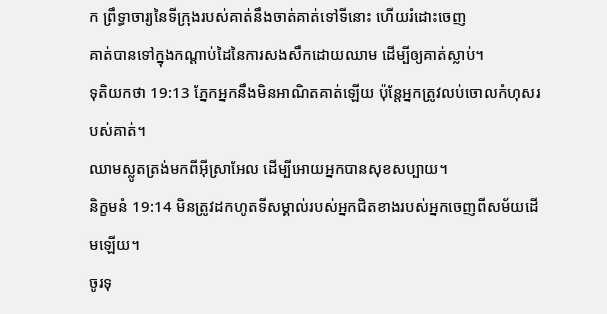ក ព្រឹទ្ធាចារ្យនៃទីក្រុងរបស់គាត់នឹងចាត់គាត់ទៅទីនោះ ហើយរំដោះចេញ
គាត់បានទៅក្នុងកណ្ដាប់ដៃនៃការសងសឹកដោយឈាម ដើម្បីឲ្យគាត់ស្លាប់។
ទុតិយកថា 19:13 ភ្នែកអ្នកនឹងមិនអាណិតគាត់ឡើយ ប៉ុន្តែអ្នកត្រូវលប់ចោលកំហុសរបស់គាត់។
ឈាមស្លូតត្រង់មកពីអ៊ីស្រាអែល ដើម្បីអោយអ្នកបានសុខសប្បាយ។
និក្ខមនំ 19:14 មិនត្រូវដកហូតទីសម្គាល់របស់អ្នកជិតខាងរបស់អ្នកចេញពីសម័យដើមឡើយ។
ចូរទុ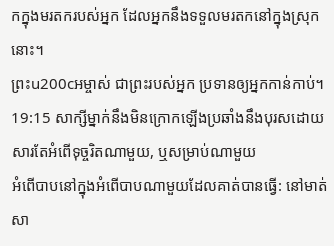កក្នុងមរតករបស់អ្នក ដែលអ្នកនឹងទទួលមរតកនៅក្នុងស្រុកនោះ។
ព្រះu200cអម្ចាស់ ជាព្រះរបស់អ្នក ប្រទានឲ្យអ្នកកាន់កាប់។
19:15 សាក្សីម្នាក់នឹងមិនក្រោកឡើងប្រឆាំងនឹងបុរសដោយសារតែអំពើទុច្ចរិតណាមួយ, ឬសម្រាប់ណាមួយ
អំពើបាបនៅក្នុងអំពើបាបណាមួយដែលគាត់បានធ្វើ: នៅមាត់សា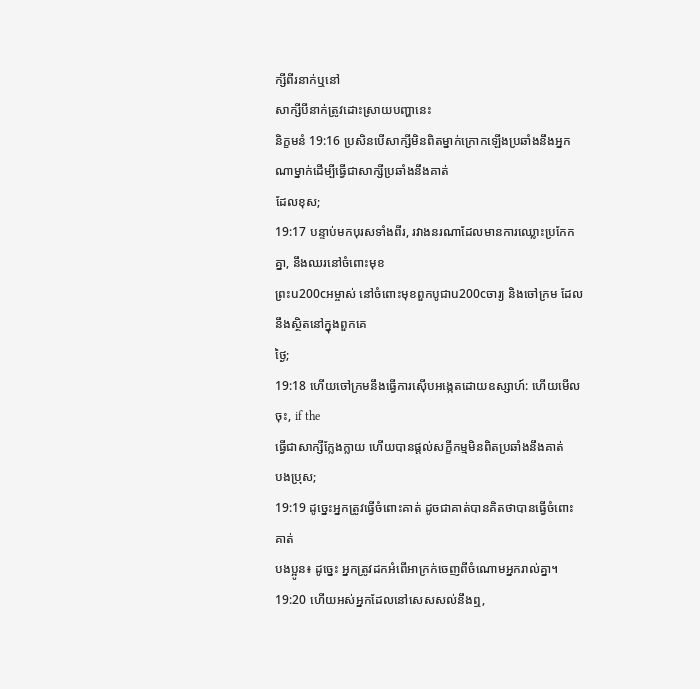ក្សីពីរនាក់ឬនៅ
សាក្សីបីនាក់ត្រូវដោះស្រាយបញ្ហានេះ
និក្ខមនំ 19:16 ប្រសិនបើសាក្សីមិនពិតម្នាក់ក្រោកឡើងប្រឆាំងនឹងអ្នកណាម្នាក់ដើម្បីធ្វើជាសាក្សីប្រឆាំងនឹងគាត់
ដែលខុស;
19:17 បន្ទាប់មកបុរសទាំងពីរ, រវាងនរណាដែលមានការឈ្លោះប្រកែកគ្នា, នឹងឈរនៅចំពោះមុខ
ព្រះu200cអម្ចាស់ នៅចំពោះមុខពួកបូជាu200cចារ្យ និងចៅក្រម ដែលនឹងស្ថិតនៅក្នុងពួកគេ
ថ្ងៃ;
19:18 ហើយចៅក្រមនឹងធ្វើការស៊ើបអង្កេតដោយឧស្សាហ៍: ហើយមើលចុះ, if the
ធ្វើជាសាក្សីក្លែងក្លាយ ហើយបានផ្តល់សក្ខីកម្មមិនពិតប្រឆាំងនឹងគាត់
បងប្រុស;
19:19 ដូច្នេះអ្នកត្រូវធ្វើចំពោះគាត់ ដូចជាគាត់បានគិតថាបានធ្វើចំពោះគាត់
បងប្អូន៖ ដូច្នេះ អ្នកត្រូវដកអំពើអាក្រក់ចេញពីចំណោមអ្នករាល់គ្នា។
19:20 ហើយអស់អ្នកដែលនៅសេសសល់នឹងឮ,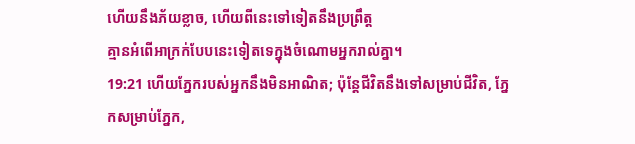ហើយនឹងភ័យខ្លាច, ហើយពីនេះទៅទៀតនឹងប្រព្រឹត្ត
គ្មានអំពើអាក្រក់បែបនេះទៀតទេក្នុងចំណោមអ្នករាល់គ្នា។
19:21 ហើយភ្នែករបស់អ្នកនឹងមិនអាណិត; ប៉ុន្តែជីវិតនឹងទៅសម្រាប់ជីវិត, ភ្នែកសម្រាប់ភ្នែក,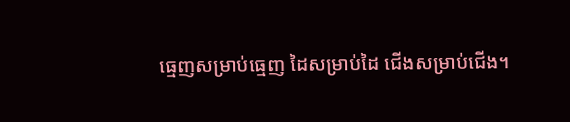ធ្មេញសម្រាប់ធ្មេញ ដៃសម្រាប់ដៃ ជើងសម្រាប់ជើង។